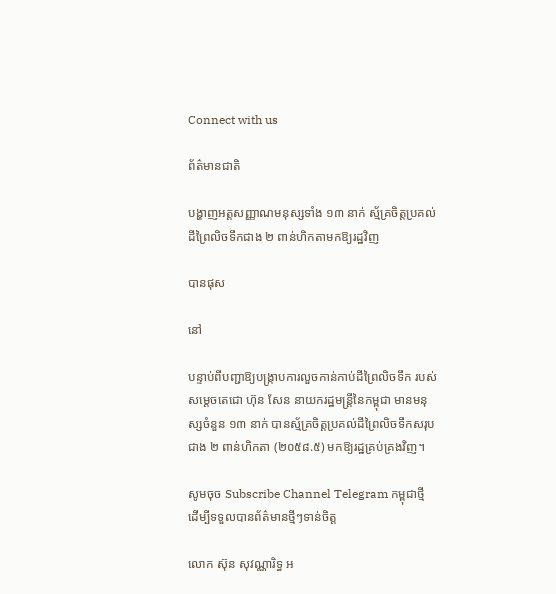Connect with us

ព័ត៌មានជាតិ

បង្ហាញអត្តសញ្ញាណមនុស្សទាំង ១៣ នាក់ ស្ម័គ្រចិត្តប្រគល់ដីព្រៃលិចទឹកជាង ២ ពាន់ហិកតាមកឱ្យរដ្ឋវិញ

បានផុស

នៅ

បន្ទាប់ពីបញ្ជាឱ្យបង្ក្រាបការលួចកាន់កាប់ដីព្រៃលិចទឹក របស់សម្ដេចតេជោ ហ៊ុន សែន នាយករដ្ឋមន្រ្តីនៃកម្ពុជា មានមនុស្សចំនួន ១៣ នាក់ បានស្ម័គ្រចិត្តប្រគល់ដីព្រៃលិចទឹកសរុប ជាង ២ ពាន់ហិកតា (២០៥៨.៥) មកឱ្យរដ្ឋគ្រប់គ្រងវិញ។

សូមចុច Subscribe Channel Telegram កម្ពុជាថ្មី ដើម្បីទទួលបានព័ត៌មានថ្មីៗទាន់ចិត្ត

លោក ស៊ុន សុវណ្ណារិទ្ធ អ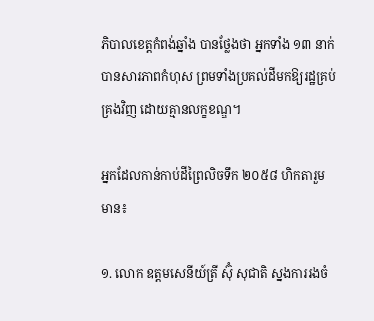ភិបាលខេត្តកំពង់ឆ្នាំង បានថ្លែងថា អ្នកទាំង ១៣ នាក់ បានសារភាពកំហុស ព្រមទាំងប្រគល់ដីមកឱ្យរដ្ឋគ្រប់គ្រងវិញ ដោយគ្មានលក្ខខណ្ឌ។

អ្នកដែលកាន់កាប់ដីព្រៃលិចទឹក ២០៥៨ ហិកតារួមមាន៖

១. លោក ឧត្តមសេនីយ៍ត្រី ស៊ុំ សុជាតិ ស្នងការរងចំ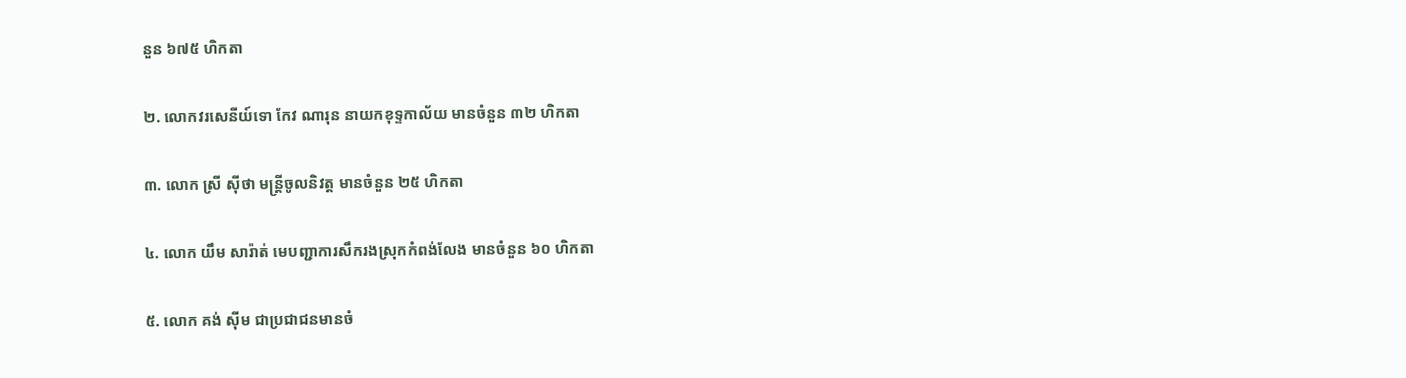នួន ៦៧៥ ហិកតា

២. លោកវរសេនីយ៍ទោ កែវ ណារុន នាយកខុទ្ទកាល័យ មានចំនួន ៣២ ហិកតា

៣. លោក ស្រី ស៊ីថា មន្ត្រីចូលនិវត្ត មានចំនួន ២៥ ហិកតា

៤. លោក យឹម សារ៉ាត់ មេបញ្ជាការសឹករងស្រុកកំពង់លែង មានចំនួន ៦០ ហិកតា

៥. លោក គង់ ស៊ីម ជាប្រជាជនមានចំ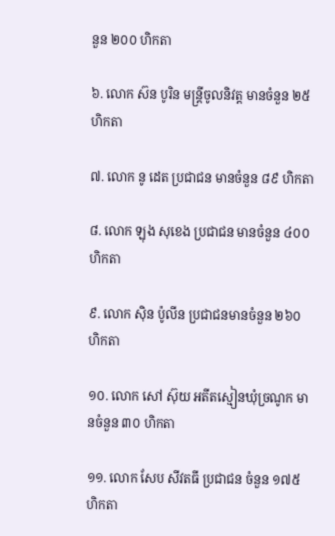នួន ២០០ ហិកតា

៦. លោក ស៊ន បូរិន មន្ត្រីចូលនិវត្ត មានចំនួន ២៥ ហិកតា

៧. លោក នូ ដេត ប្រជាជន មានចំនួន ៨៩ ហិកតា

៨. លោក ឡុង សុខេង ប្រជាជន មានចំនួន ៤០០ ហិកតា

៩. លោក ស៊ិន ប៉ូលីន ប្រជាជនមានចំនួន ២៦០ ហិកតា

១០. លោក សៅ ស៊ុយ អតីតស្មៀនឃុំច្រណូក មានចំនួន ៣០ ហិកតា

១១. លោក សែប សីវតធី ប្រជាជន ចំនួន ១៧៥ ហិកតា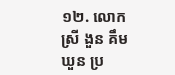១២. លោក ស្រី ងួន គឹមឃួន ប្រ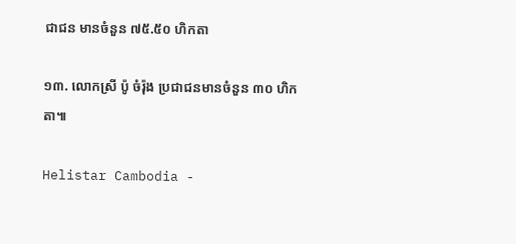ជាជន មានចំនួន ៧៥.៥០ ហិកតា

១៣. លោកស្រី ប៉ូ ចំរ៉ុង ប្រជាជនមានចំនួន ៣០ ហិកតា៕

Helistar Cambodia -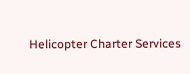Helicopter Charter Services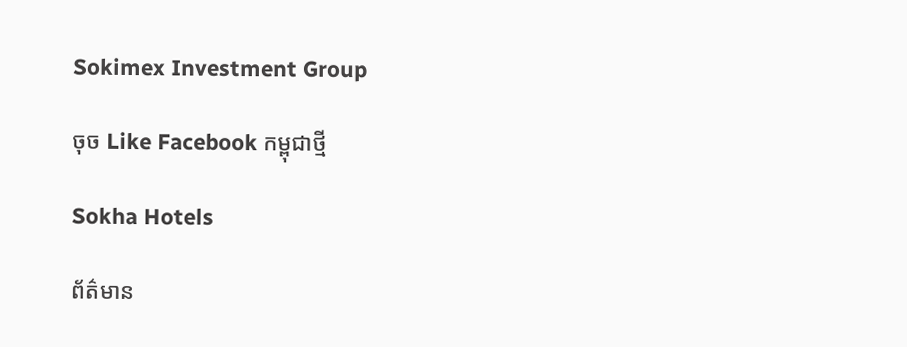Sokimex Investment Group

ចុច Like Facebook កម្ពុជាថ្មី

Sokha Hotels

ព័ត៌មាន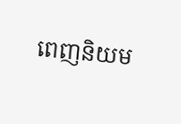ពេញនិយម